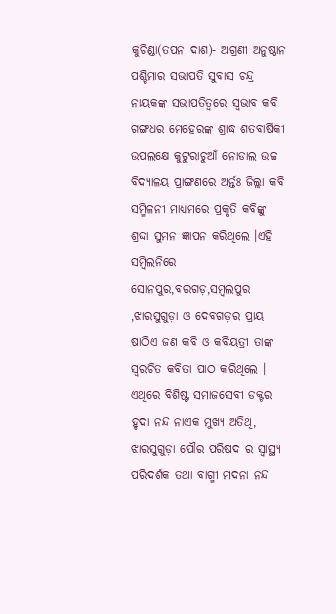କୁଚିଣ୍ଡା(ତପନ ଦାଶ)- ଅଗ୍ରଣୀ ଅନୁଷ୍ଠାନ ପଶ୍ଚିମାର ସଭାପତି ସୁବାସ ଚନ୍ଦ୍ର ନାୟକଙ୍କ ସଭାପତିତ୍ବରେ ସ୍ବଭାବ କବି ଗଙ୍ଗଧର ମେହେରଙ୍କ ଶ୍ରାଦ୍ଧ ଶତବାର୍ଷିକୀ ଉପଲକ୍ଷେ କୁଟୁରାଚୁଆଁ ନୋଡାଲ ଉଚ୍ଚ ବିଦ୍ୟାଳୟ ପ୍ରାଙ୍ଗଣରେ ଅର୍ନ୍ତଃ ଜିଲ୍ଲା କବି ସମ୍ମିଳନୀ ମାଧ୍ୟମରେ ପ୍ରକୃତି କବିଙ୍କୁ ଶ୍ରଦ୍ଦା ସୁମନ ଜ୍ଞାପନ କରିଥିଲେ ।ଏହି ସମ୍ବିଲନିରେ ସୋନପୁର,ବରଗଡ଼,ସମ୍ବଲପୁର ,ଝାରସୁଗୁଡ଼ା ଓ ଦେବଗଡ଼ର ପ୍ରାୟ ଷାଠିଏ ଜଣ କବି ଓ କବିୟତ୍ରୀ ତାଙ୍କ ସ୍ବରଚିତ କବିତା ପାଠ କରିଥିଲେ ।
ଏଥିରେ ବିଶିଷ୍ଟ ସମାଜସେବୀ ଡକ୍ଟର ହୃଦା ନନ୍ଦ ନାଏକ ମୁଖ୍ୟ ଅତିଥି, ଝାରସୁଗୁଡ଼ା ପୌର ପରିଷଦ ର ସ୍ବାସ୍ଥ୍ୟ ପରିଦର୍ଶକ ତଥା ବାଗ୍ମୀ ମଦନା ନନ୍ଦ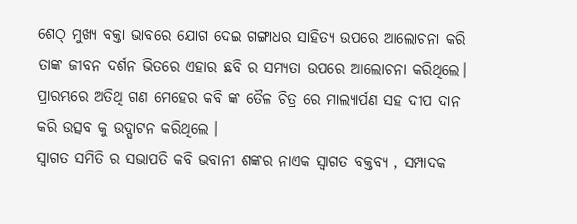ଶେଠ୍ ମୁଖ୍ୟ ବକ୍ତା ଭାବରେ ଯୋଗ ଦେଇ ଗଙ୍ଗାଧର ସାହିତ୍ୟ ଉପରେ ଆଲୋଚନା କରି ତାଙ୍କ ଜୀବନ ଦର୍ଶନ ଭିତରେ ଏହାର ଛବି ର ସମ୍ୟତା ଉପରେ ଆଲୋଚନା କରିଥିଲେ। ପ୍ରାରମ୍ଭରେ ଅତିଥି ଗଣ ମେହେର କବି ଙ୍କ ତୈଳ ଚିତ୍ର ରେ ମାଲ୍ୟାର୍ପଣ ସହ ଦୀପ ଦାନ କରି ଉତ୍ସବ କୁ ଉଦ୍ଘାଟନ କରିଥିଲେ ।
ସ୍ଵାଗତ ସମିତି ର ସଭାପତି କବି ଭବାନୀ ଶଙ୍କର ନାଏକ ସ୍ଵାଗତ ବକ୍ତବ୍ୟ , ସମ୍ପାଦକ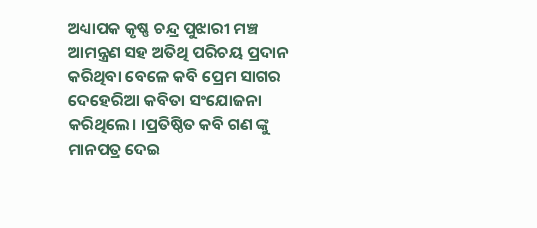ଅଧ୍ୟାପକ କୃଷ୍ଣ ଚନ୍ଦ୍ର ପୁଝାରୀ ମଞ୍ଚ ଆମନ୍ତ୍ରଣ ସହ ଅତିଥି ପରିଚୟ ପ୍ରଦାନ କରିଥିବା ବେଳେ କବି ପ୍ରେମ ସାଗର ଦେହେରିଆ କବିତା ସଂଯୋଜନା କରିଥିଲେ। ।ପ୍ରତିଷ୍ଠିତ କବି ଗଣ ଙ୍କୁ ମାନପତ୍ର ଦେଇ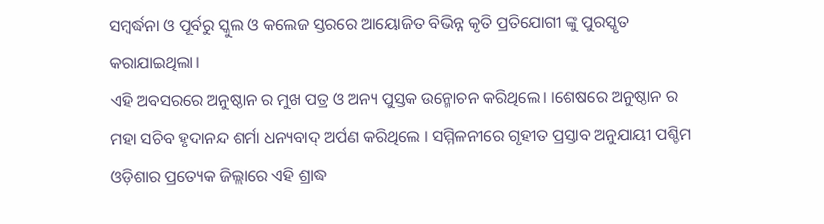ସମ୍ବର୍ଦ୍ଧନା ଓ ପୂର୍ବରୁ ସ୍କୁଲ ଓ କଲେଜ ସ୍ତରରେ ଆୟୋଜିତ ବିଭିନ୍ନ କୃତି ପ୍ରତିଯୋଗୀ ଙ୍କୁ ପୁରସ୍କୃତ କରାଯାଇଥିଲା।
ଏହି ଅବସରରେ ଅନୁଷ୍ଠାନ ର ମୁଖ ପତ୍ର ଓ ଅନ୍ୟ ପୁସ୍ତକ ଉନ୍ମୋଚନ କରିଥିଲେ। ।ଶେଷରେ ଅନୁଷ୍ଠାନ ର ମହା ସଚିବ ହୃଦାନନ୍ଦ ଶର୍ମା ଧନ୍ୟବାଦ୍ ଅର୍ପଣ କରିଥିଲେ । ସମ୍ମିଳନୀରେ ଗୃହୀତ ପ୍ରସ୍ତାବ ଅନୁଯାୟୀ ପଶ୍ଚିମ ଓଡ଼ିଶାର ପ୍ରତ୍ୟେକ ଜିଲ୍ଲାରେ ଏହି ଶ୍ରାଦ୍ଧ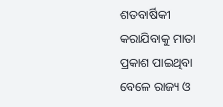ଶତବାର୍ଷିକୀ କରାଯିବାକୁ ମାତା ପ୍ରକାଶ ପାଇଥିବା ବେଳେ ରାଜ୍ୟ ଓ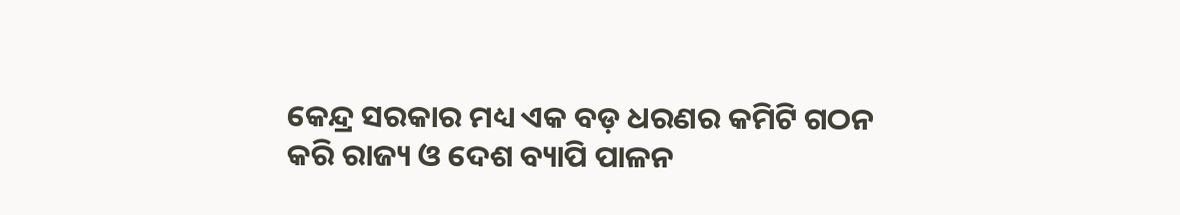କେନ୍ଦ୍ର ସରକାର ମଧ୍ୟ ଏକ ବଡ଼ ଧରଣର କମିଟି ଗଠନ କରି ରାଜ୍ୟ ଓ ଦେଶ ବ୍ୟାପି ପାଳନ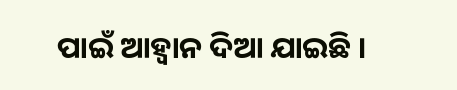ପାଇଁ ଆହ୍ବାନ ଦିଆ ଯାଇଛି ।